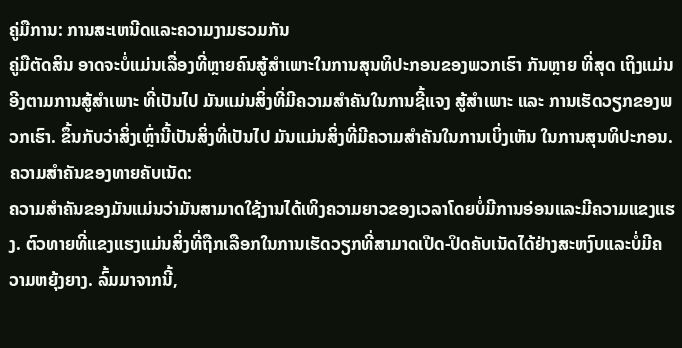ຄູ່ມືການ: ການສະເຫນີດແລະຄວາມງາມຮວມກັນ
ຄູ່ມືຕັດສິນ ອາດຈະບໍ່ແມ່ນເລື່ອງທີ່ຫຼາຍຄົນສູ້ສຳເພາະໃນການສຸນທິປະກອນຂອງພວກເຮົາ ກັນຫຼາຍ ທີ່ສຸດ ເຖິງແມ່ນ ອີງຕາມການສູ້ສຳເພາະ ທີ່ເປັນໄປ ມັນແມ່ນສິ່ງທີ່ມີຄວາມສຳຄັນໃນການຊີ້ແຈງ ສູ້ສຳເພາະ ແລະ ການເຮັດວຽກຂອງພວກເຮົາ. ຂຶ້ນກັບວ່າສິ່ງເຫຼົ່ານີ້ເປັນສິ່ງທີ່ເປັນໄປ ມັນແມ່ນສິ່ງທີ່ມີຄວາມສຳຄັນໃນການເບິ່ງເຫັນ ໃນການສຸນທິປະກອນ.
ຄວາມສຳຄັນຂອງທາຍຄັບເນັດ:
ຄວາມສຳຄັນຂອງມັນແມ່ນວ່າມັນສາມາດໃຊ້ງານໄດ້ເທິງຄວາມຍາວຂອງເວລາໂດຍບໍ່ມີການອ່ອນແລະມີຄວາມແຂງແຮງ. ຕົວທາຍທີ່ແຂງແຮງແມ່ນສິ່ງທີ່ຖືກເລືອກໃນການເຮັດວຽກທີ່ສາມາດເປີດ-ປິດຄັບເນັດໄດ້ຢ່າງສະຫງົບແລະບໍ່ມີຄວາມຫຍຸ້ງຍາງ. ລົ້ມມາຈາກນີ້,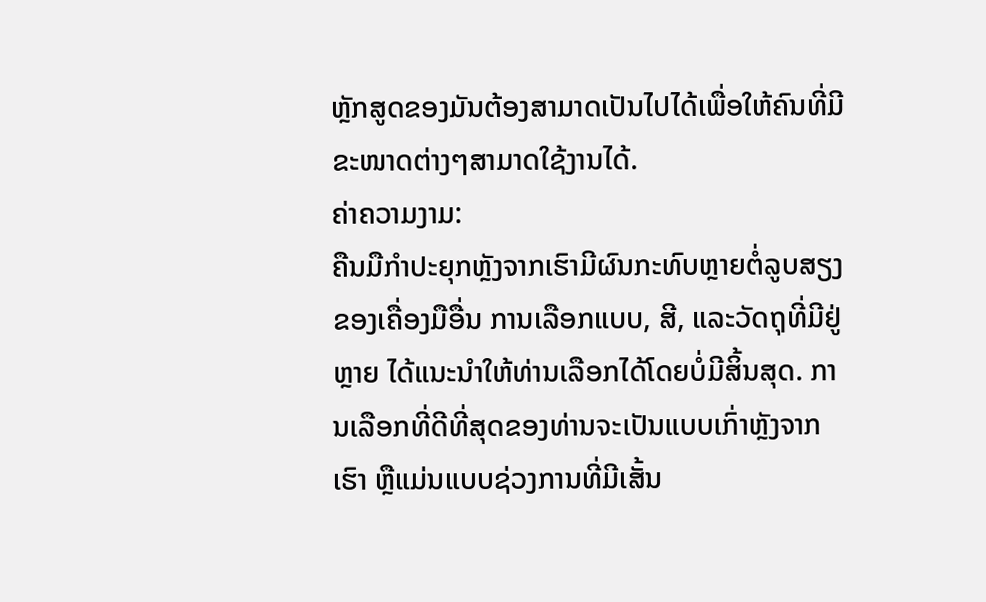ຫຼັກສູດຂອງມັນຕ້ອງສາມາດເປັນໄປໄດ້ເພື່ອໃຫ້ຄົນທີ່ມີຂະໜາດຕ່າງໆສາມາດໃຊ້ງານໄດ້.
ຄ່າຄວາມງາມ:
ຄືນມືກໍາປະຍຸກຫຼັງຈາກເຮົາມີຜົນກະທົບຫຼາຍຕໍ່ລູບສຽງຂອງເຄື່ອງມືອື່ນ ການເລືອກແບບ, ສີ, ແລະວັດຖຸທີ່ມີຢູ່ຫຼາຍ ໄດ້ແນະນຳໃຫ້ທ່ານເລືອກໄດ້ໂດຍບໍ່ມີສິ້ນສຸດ. ການເລືອກທີ່ດີທີ່ສຸດຂອງທ່ານຈະເປັນແບບເກົ່າຫຼັງຈາກເຮົາ ຫຼືແມ່ນແບບຊ່ວງການທີ່ມີເສັ້ນ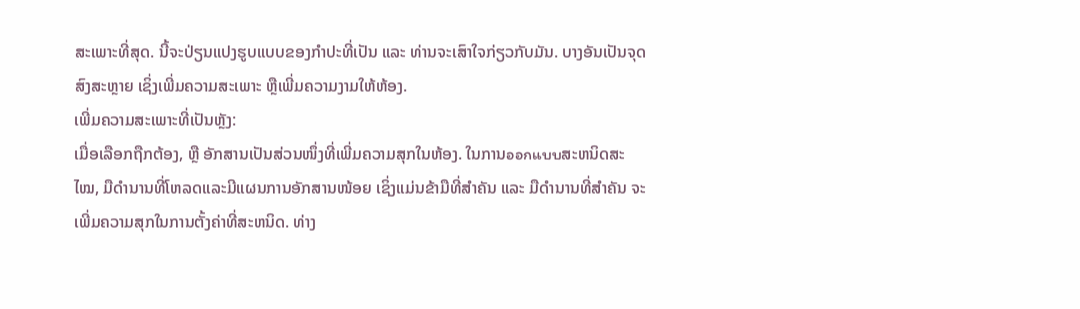ສະເພາະທີ່ສຸດ. ນີ້ຈະປ່ຽນແປງຮູບແບບຂອງກໍາປະທີ່ເປັນ ແລະ ທ່ານຈະເສົາໃຈກ່ຽວກັບມັນ. ບາງອັນເປັນຈຸດສົງສະຫຼາຍ ເຊິ່ງເພີ່ມຄວາມສະເພາະ ຫຼືເພີ່ມຄວາມງາມໃຫ້ຫ້ອງ.
ເພີ່ມຄວາມສະເພາະທີ່ເປັນຫຼັງ:
ເມື່ອເລືອກຖືກຕ້ອງ, ຫຼື ອັກສານເປັນສ່ວນໜຶ່ງທີ່ເພີ່ມຄວາມສຸກໃນຫ້ອງ. ໃນການออกแบบສະຫນິດສະໄໝ, ມືດຳນານທີ່ໂຫລດແລະມີແຜນການອັກສານໜ້ອຍ ເຊິ່ງແມ່ນຂ້າມືທີ່ສໍາຄັນ ແລະ ມືດຳນານທີ່ສໍາຄັນ ຈະເພີ່ມຄວາມສຸກໃນການຕັ້ງຄ່າທີ່ສະຫນິດ. ທ່າງ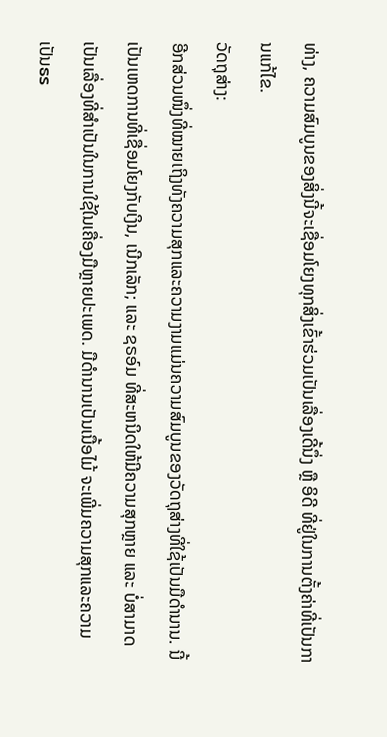ທ່າງ, ຄວາມສົມບູນຂອງສິ່ງນີ້ຈະເຊື່ອມໂຍງທຸກສິ່ງເຂົ້າຮ່ວມເປັນເລື່ອງເດີ້ນຶ່ງ ຫຼື ອິດີ ທີ່ຢູ່ໃນການຕັ້ງຄ່າທີ່ເປັນການແກ້ໄຂ.
ວັດຖຸສ່າງ:
ອີກສ່ວນໜຶ່ງທີ່ໝາຍເຖິງທັງຄວາມສຸກແລະຄວາມງາມແມ່ນຄວາມສົມບູນຂອງວັດຖຸສ່າງທີ່ໃຊ້ເປັນມືດຳນານ. ນີ້ເປັນເຫດການທີ່ເຊື່ອມໂຍງກັບເງິນ, ເນີກເລັກ; ແລະ ຊຣອ໌ມ ທີ່ສະຫນິດໃຫ້ມີຄວາມສຸກຫຼາຍ ແລະ ບໍ່ສາມາດເປັນເລື່ອງທີ່ສໍາເປັນໃນການໃຊ້ໃນເຄື່ອງມືຫຼາຍປະເພດ. ມືດຳນານເປັນເນື້ອໄມ້ ຈະເພີ່ມຄວາມສຸກແລະຄວາມເປັນธร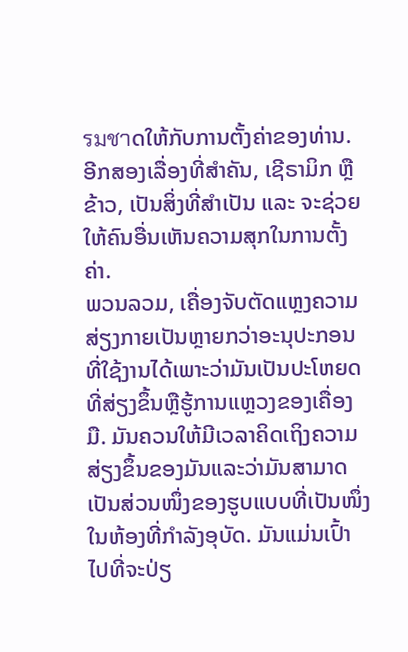รมชาດໃຫ້ກັບການຕັ້ງຄ່າຂອງທ່ານ. ອີກສອງເລື່ອງທີ່ສໍາຄັນ, ເຊີຣາມິກ ຫຼື ຂ້າວ, ເປັນສິ່ງທີ່ສໍາເປັນ ແລະ ຈະຊ່ວຍໃຫ້ຄົນອື່ນເຫັນຄວາມສຸກໃນການຕັ້ງຄ່າ.
ພວນລວມ, ເຄື່ອງຈັບຕັດແຫຼງຄວາມສ່ຽງກາຍເປັນຫຼາຍກວ່າອະນຸປະກອນທີ່ໃຊ້ງານໄດ້ເພາະວ່າມັນເປັນປະໂຫຍດທີ່ສ່ຽງຂຶ້ນຫຼືຮູ້ການແຫຼວງຂອງເຄື່ອງມື. ມັນຄວນໃຫ້ມີເວລາຄິດເຖິງຄວາມສ່ຽງຂຶ້ນຂອງມັນແລະວ່າມັນສາມາດເປັນສ່ວນໜຶ່ງຂອງຮູບແບບທີ່ເປັນໜຶ່ງໃນຫ້ອງທີ່ກຳລັງອຸບັດ. ມັນແມ່ນເປົ້າໄປທີ່ຈະປ່ຽ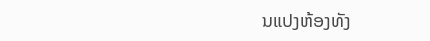ນແປງຫ້ອງທັງ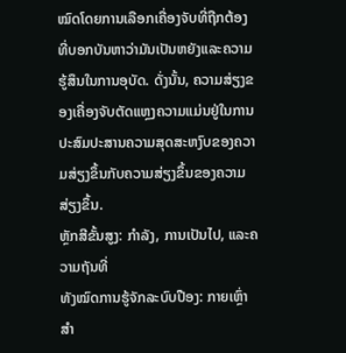ໝົດໂດຍການເລືອກເຄື່ອງຈັບທີ່ຖືກຕ້ອງທີ່ບອກບັນຫາວ່າມັນເປັນຫຍັງແລະຄວາມຮູ້ສຶນໃນການອຸບັດ. ດັ່ງນັ້ນ, ຄວາມສ່ຽງຂອງເຄື່ອງຈັບຕັດແຫຼງຄວາມແມ່ນຢູ່ໃນການປະສົມປະສານຄວາມສຸດສະຫງົບຂອງຄວາມສ່ຽງຂຶ້ນກັບຄວາມສ່ຽງຂຶ້ນຂອງຄວາມສ່ຽງຂຶ້ນ.
ຫຼັກສີຂັ້ນສູງ: ກຳລັງ, ການເປັນໄປ, ແລະຄວາມຖັນທີ່
ທັງໝົດການຮູ້ຈັກລະບົບປືອງ: ກາຍເຫຼົ່າສຳ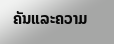ຄັນແລະຄວາມ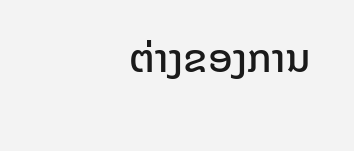ຕ່າງຂອງການ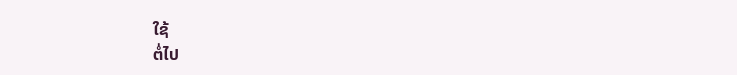ໃຊ້
ຕໍ່ໄປ